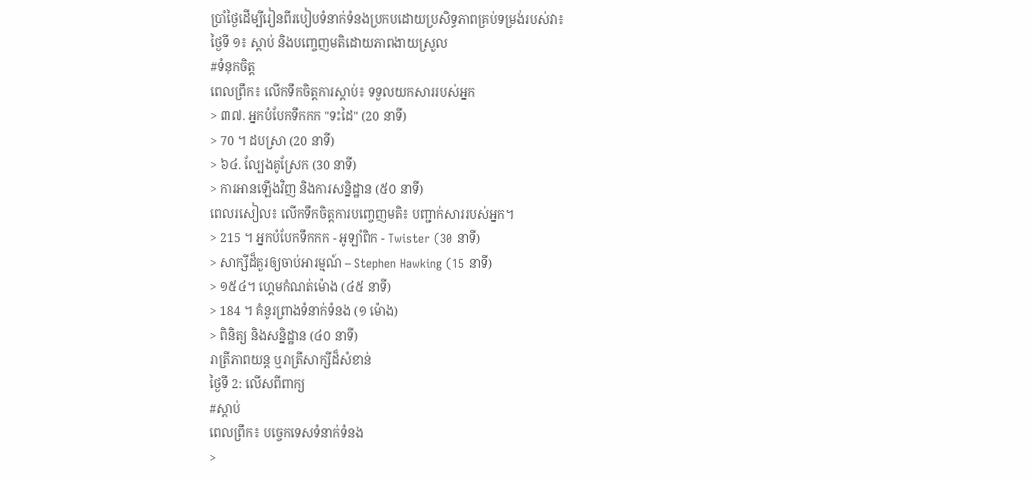ប្រាំថ្ងៃដើម្បីរៀនពីរបៀបទំនាក់ទំនងប្រកបដោយប្រសិទ្ធភាពគ្រប់ទម្រង់របស់វា៖
ថ្ងៃទី ១៖ ស្តាប់ និងបញ្ចេញមតិដោយភាពងាយស្រួល
#ទំនុកចិត្ត
ពេលព្រឹក៖ លើកទឹកចិត្តការស្តាប់៖ ទទួលយកសាររបស់អ្នក
> ៣៧. អ្នកបំបែកទឹកកក "ទះដៃ" (20 នាទី)
> 70 ។ ដបស្រា (20 នាទី)
> ៦៤. ល្បែងគូស្រែក (30 នាទី)
> ការអានឡើងវិញ និងការសន្និដ្ឋាន (៥០ នាទី)
ពេលរសៀល៖ លើកទឹកចិត្តការបញ្ចេញមតិ៖ បញ្ជាក់សាររបស់អ្នក។
> 215 ។ អ្នកបំបែកទឹកកក - អូឡាំពិក - Twister (30 នាទី)
> សាក្សីដ៏គួរឲ្យចាប់អារម្មណ៍ – Stephen Hawking (15 នាទី)
> ១៥៤។ ហ្គេមកំណត់ម៉ោង (៤៥ នាទី)
> 184 ។ គំនូរព្រាងទំនាក់ទំនង (១ ម៉ោង)
> ពិនិត្យ និងសន្និដ្ឋាន (៤០ នាទី)
រាត្រីភាពយន្ត ឬរាត្រីសាក្សីដ៏សំខាន់
ថ្ងៃទី 2: លើសពីពាក្យ
#ស្តាប់
ពេលព្រឹក៖ បច្ចេកទេសទំនាក់ទំនង
>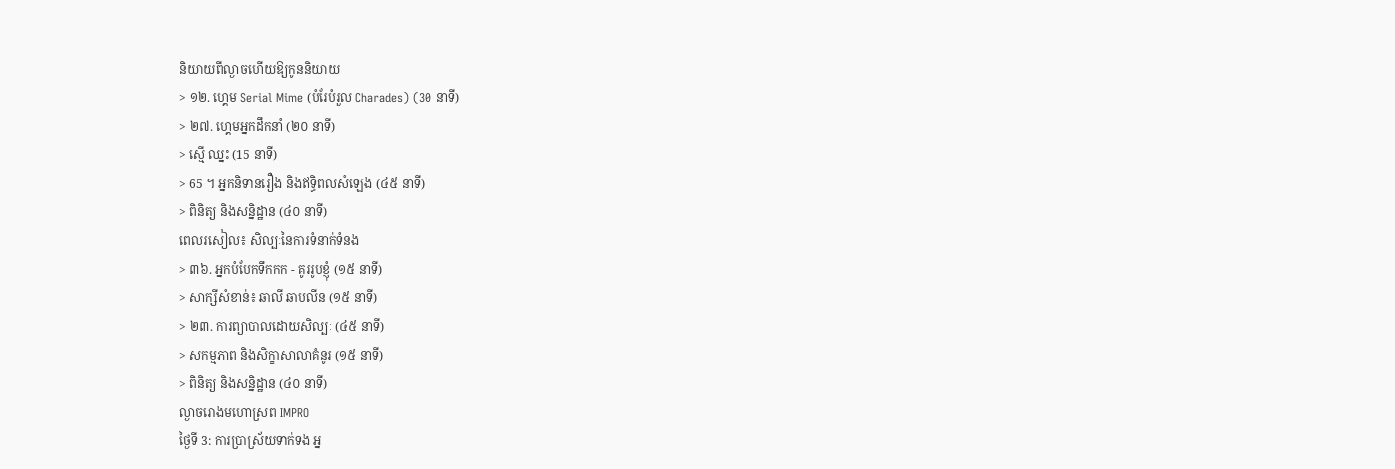និយាយពីល្ងាចហើយឱ្យកូននិយាយ
> ១២. ហ្គេម Serial Mime (បំរែបំរួល Charades) (30 នាទី)
> ២៧. ហ្គេមអ្នកដឹកនាំ (២០ នាទី)
> ស្មើ ឈ្នះ (15 នាទី)
> 65 ។ អ្នកនិទានរឿង និងឥទ្ធិពលសំឡេង (៤៥ នាទី)
> ពិនិត្យ និងសន្និដ្ឋាន (៤០ នាទី)
ពេលរសៀល៖ សិល្បៈនៃការទំនាក់ទំនង
> ៣៦. អ្នកបំបែកទឹកកក - គូររូបខ្ញុំ (១៥ នាទី)
> សាក្សីសំខាន់៖ ឆាលី ឆាបលីន (១៥ នាទី)
> ២៣. ការព្យាបាលដោយសិល្បៈ (៤៥ នាទី)
> សកម្មភាព និងសិក្ខាសាលាគំនូរ (១៥ នាទី)
> ពិនិត្យ និងសន្និដ្ឋាន (៤០ នាទី)
ល្ងាចរោងមហោស្រព IMPRO
ថ្ងៃទី 3: ការប្រាស្រ័យទាក់ទង អ្ន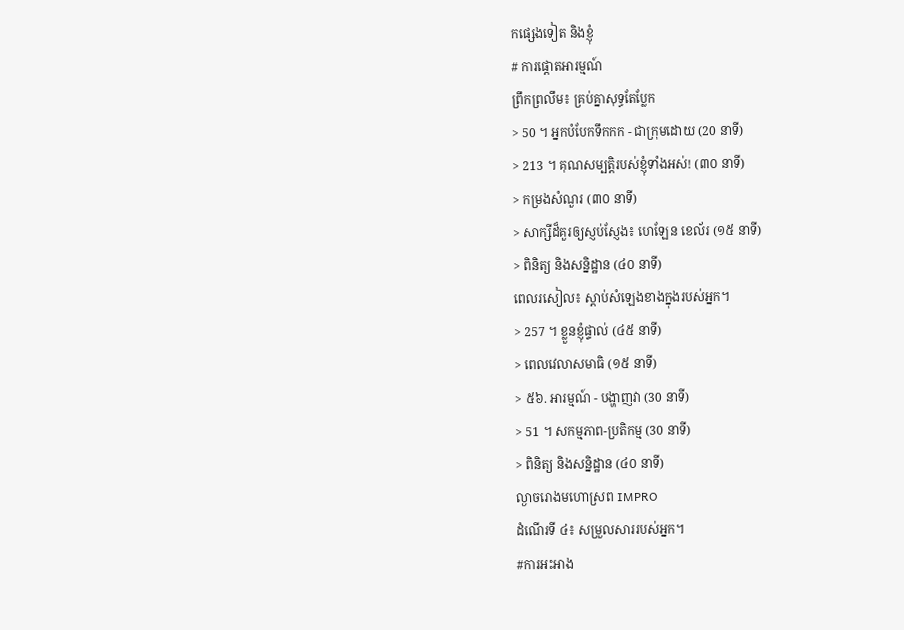កផ្សេងទៀត និងខ្ញុំ
# ការផ្តោតអារម្មណ៍
ព្រឹកព្រលឹម៖ គ្រប់គ្នាសុទ្ធតែប្លែក
> 50 ។ អ្នកបំបែកទឹកកក - ជាក្រុមដោយ (20 នាទី)
> 213 ។ គុណសម្បត្តិរបស់ខ្ញុំទាំងអស់! (៣០ នាទី)
> កម្រងសំណួរ (៣០ នាទី)
> សាក្សីដ៏គួរឲ្យស្ញប់ស្ញែង៖ ហេឡែន ខេល័រ (១៥ នាទី)
> ពិនិត្យ និងសន្និដ្ឋាន (៤០ នាទី)
ពេលរសៀល៖ ស្តាប់សំឡេងខាងក្នុងរបស់អ្នក។
> 257 ។ ខ្លួនខ្ញុំផ្ទាល់ (៤៥ នាទី)
> ពេលវេលាសមាធិ (១៥ នាទី)
> ៥៦. អារម្មណ៍ - បង្ហាញវា (30 នាទី)
> 51 ។ សកម្មភាព-ប្រតិកម្ម (30 នាទី)
> ពិនិត្យ និងសន្និដ្ឋាន (៤០ នាទី)
ល្ងាចរោងមហោស្រព IMPRO
ដំណើរទី ៤៖ សម្រួលសាររបស់អ្នក។
#ការអះអាង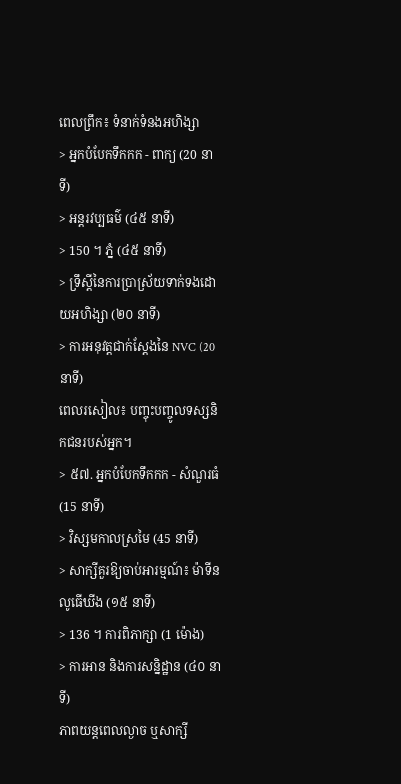ពេលព្រឹក៖ ទំនាក់ទំនងអហិង្សា
> អ្នកបំបែកទឹកកក - ពាក្យ (20 នាទី)
> អន្តរវប្បធម៌ (៤៥ នាទី)
> 150 ។ ភ្នំ (៤៥ នាទី)
> ទ្រឹស្ដីនៃការប្រាស្រ័យទាក់ទងដោយអហិង្សា (២០ នាទី)
> ការអនុវត្តជាក់ស្តែងនៃ NVC (20 នាទី)
ពេលរសៀល៖ បញ្ចុះបញ្ចូលទស្សនិកជនរបស់អ្នក។
> ៥៧. អ្នកបំបែកទឹកកក - សំណួរធំ (15 នាទី)
> វិស្សមកាលស្រមៃ (45 នាទី)
> សាក្សីគួរឱ្យចាប់អារម្មណ៍៖ ម៉ាទីន លូធើឃីង (១៥ នាទី)
> 136 ។ ការពិភាក្សា (1 ម៉ោង)
> ការអាន និងការសន្និដ្ឋាន (៤០ នាទី)
ភាពយន្តពេលល្ងាច ឬសាក្សី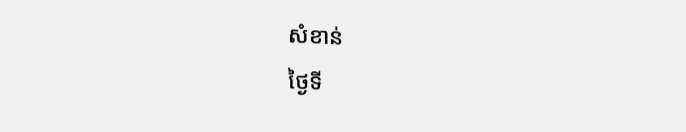សំខាន់
ថ្ងៃទី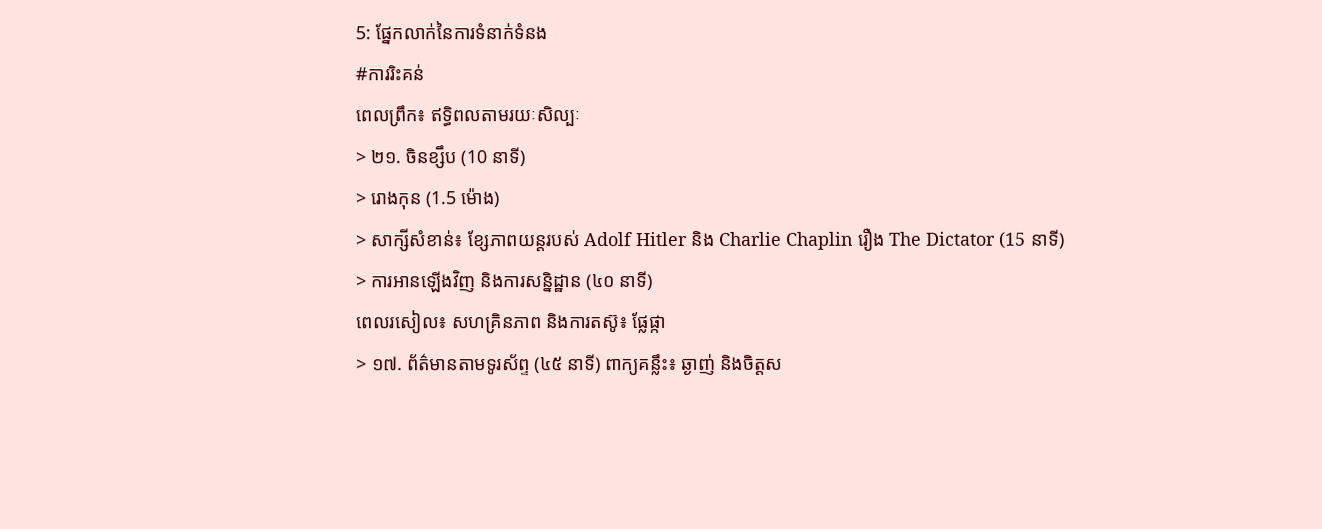5: ផ្នែកលាក់នៃការទំនាក់ទំនង
#ការរិះគន់
ពេលព្រឹក៖ ឥទ្ធិពលតាមរយៈសិល្បៈ
> ២១. ចិនខ្សឹប (10 នាទី)
> រោងកុន (1.5 ម៉ោង)
> សាក្សីសំខាន់៖ ខ្សែភាពយន្តរបស់ Adolf Hitler និង Charlie Chaplin រឿង The Dictator (15 នាទី)
> ការអានឡើងវិញ និងការសន្និដ្ឋាន (៤០ នាទី)
ពេលរសៀល៖ សហគ្រិនភាព និងការតស៊ូ៖ ផ្លែផ្កា
> ១៧. ព័ត៌មានតាមទូរស័ព្ទ (៤៥ នាទី) ពាក្យគន្លឹះ៖ ឆ្ងាញ់ និងចិត្តស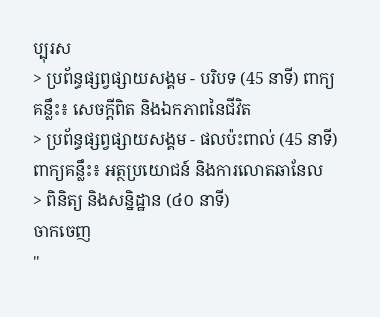ប្បុរស
> ប្រព័ន្ធផ្សព្វផ្សាយសង្គម - បរិបទ (45 នាទី) ពាក្យគន្លឹះ៖ សេចក្តីពិត និងឯកភាពនៃជីវិត
> ប្រព័ន្ធផ្សព្វផ្សាយសង្គម - ផលប៉ះពាល់ (45 នាទី) ពាក្យគន្លឹះ៖ អត្ថប្រយោជន៍ និងការលោតឆានែល
> ពិនិត្យ និងសន្និដ្ឋាន (៤០ នាទី)
ចាកចេញ
"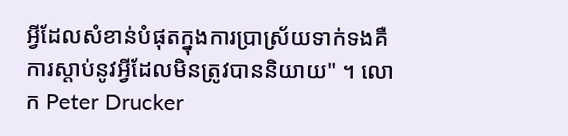អ្វីដែលសំខាន់បំផុតក្នុងការប្រាស្រ័យទាក់ទងគឺការស្តាប់នូវអ្វីដែលមិនត្រូវបាននិយាយ" ។ លោក Peter Drucker